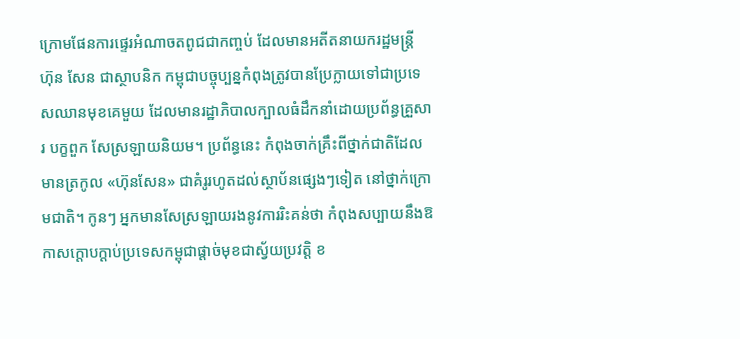ក្រោមផែនការផ្ទេរអំណាចតពូជជាកញ្ចប់ ដែលមានអតីតនាយករដ្ឋមន្ត្រី ហ៊ុន សែន ជាស្ថាបនិក កម្ពុជាបច្ចុប្បន្នកំពុងត្រូវបានប្រែក្លាយទៅជាប្រទេសឈានមុខគេមួយ ដែលមានរដ្ឋាភិបាលក្បាលធំដឹកនាំដោយប្រព័ន្ធគ្រួសារ បក្ខពួក សែស្រឡាយនិយម។ ប្រព័ន្ធនេះ កំពុងចាក់គ្រឹះពីថ្នាក់ជាតិដែលមានត្រកូល «ហ៊ុនសែន» ជាគំរូរហូតដល់ស្ថាប័នផ្សេងៗទៀត នៅថ្នាក់ក្រោមជាតិ។ កូនៗ អ្នកមានសែស្រឡាយរងនូវការរិះគន់ថា កំពុងសប្បាយនឹងឱកាសក្ដោបក្ដាប់ប្រទេសកម្ពុជាផ្តាច់មុខជាស្វ័យប្រវត្តិ ខ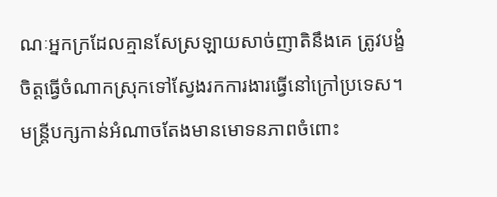ណៈអ្នកក្រដែលគ្មានសែស្រឡាយសាច់ញាតិនឹងគេ ត្រូវបង្ខំចិត្តធ្វើចំណាកស្រុកទៅស្វែងរកការងារធ្វើនៅក្រៅប្រទេស។ មន្ត្រីបក្សកាន់អំណាចតែងមានមោទនភាពចំពោះ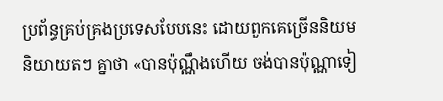ប្រព័ន្ធគ្រប់គ្រងប្រទេសបែបនេះ ដោយពួកគេច្រើននិយមនិយាយតៗ គ្នាថា «បានប៉ុណ្ណឹងហើយ ចង់បានប៉ុណ្ណាទៀ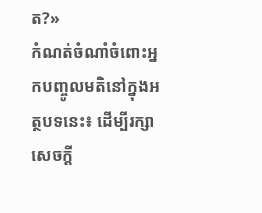ត?»
កំណត់ចំណាំចំពោះអ្នកបញ្ចូលមតិនៅក្នុងអត្ថបទនេះ៖ ដើម្បីរក្សាសេចក្ដី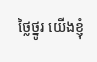ថ្លៃថ្នូរ យើងខ្ញុំ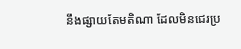នឹងផ្សាយតែមតិណា ដែលមិនជេរប្រ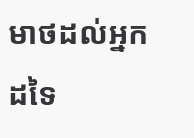មាថដល់អ្នកដទៃ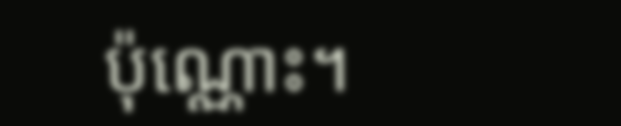ប៉ុណ្ណោះ។